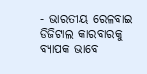- ଭାରତୀୟ ରେଳବାଇ ଡିଜିଟାଲ କାରବାରକୁ ବ୍ୟାପକ ଭାବେ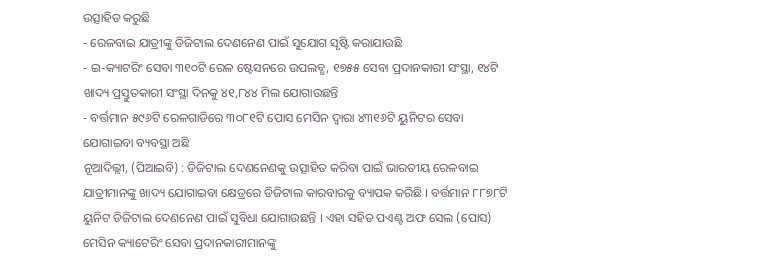ଉତ୍ସାହିତ କରୁଛି
- ରେଳବାଇ ଯାତ୍ରୀଙ୍କୁ ଡିଜିଟାଲ ଦେଣନେଣ ପାଇଁ ସୁଯୋଗ ସୃଷ୍ଟି କରାଯାଉଛି
- ଇ-କ୍ୟାଟରିଂ ସେବା ୩୧୦ଟି ରେଳ ଷ୍ଟେସନରେ ଉପଲବ୍ଧ, ୧୭୫୫ ସେବା ପ୍ରଦାନକାରୀ ସଂସ୍ଥା, ୧୪ଟି ଖାଦ୍ୟ ପ୍ରସ୍ତୁତକାରୀ ସଂସ୍ଥା ଦିନକୁ ୪୧,୮୪୪ ମିଲ ଯୋଗାଉଛନ୍ତି
- ବର୍ତ୍ତମାନ ୫୯୬ଟି ରେଳଗାଡିରେ ୩୦୮୧ଟି ପୋସ ମେସିନ ଦ୍ୱାରା ୪୩୧୬ଟି ୟୁନିଟର ସେବା ଯୋଗାଇବା ବ୍ୟବସ୍ଥା ଅଛି
ନୂଆଦିଲ୍ଲୀ, (ପିଆଇବି) : ଡିଜିଟାଲ ଦେଣନେଣକୁ ଉତ୍ସାହିତ କରିବା ପାଇଁ ଭାରତୀୟ ରେଳବାଇ ଯାତ୍ରୀମାନଙ୍କୁ ଖାଦ୍ୟ ଯୋଗାଇବା କ୍ଷେତ୍ରରେ ଡିଜିଟାଲ କାରବାରକୁ ବ୍ୟାପକ କରିଛି । ବର୍ତ୍ତମାନ ୮୮୭୮ଟି ୟୁନିଟ ଡିଜିଟାଲ ଦେଣନେଣ ପାଇଁ ସୁବିଧା ଯୋଗାଉଛନ୍ତି । ଏହା ସହିତ ପଏଣ୍ଟ ଅଫ ସେଲ (ପୋସ) ମେସିନ କ୍ୟାଟେରିଂ ସେବା ପ୍ରଦାନକାରୀମାନଙ୍କୁ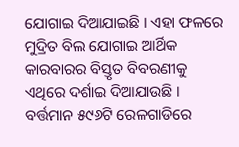ଯୋଗାଇ ଦିଆଯାଇଛି । ଏହା ଫଳରେ ମୁଦ୍ରିତ ବିଲ ଯୋଗାଇ ଆର୍ଥିକ କାରବାରର ବିସ୍ତୃତ ବିବରଣୀକୁ ଏଥିରେ ଦର୍ଶାଇ ଦିଆଯାଉଛି । ବର୍ତ୍ତମାନ ୫୯୬ଟି ରେଳଗାଡିରେ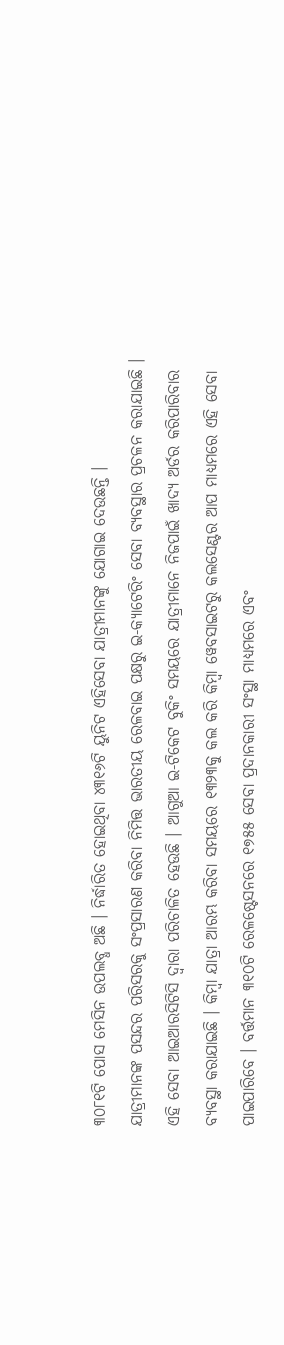୩୦୮୧ଟି ପୋସ ମେସିନ ଉପଲବ୍ଧ ଅଛି । ନିର୍ଦ୍ଧାରିତ ହୋଇଥିବା ୪୩୧୬ଟି ୟୁନିଟ ଏହିସେବା ଯାତ୍ରୀମାନଙ୍କୁ ଯୋଗାଇ ଦେଉଛନ୍ତି ।
ଯାତ୍ରୀମାନଙ୍କ ପସନ୍ଦର ପରିସରକୁ ସଂପ୍ରସାରଣ କରିବା ନିମିତ୍ତ ଭାରତୀୟ ରେଳବାଇ ପକ୍ଷରୁ ଇ-କ୍ୟାଟେରିଂ ସେବା ବ୍ୟବସ୍ଥାର ପ୍ରଚଳନ କରାଯାଇଛି । ଏହି ସେବା ଆଇଆରସିଟିସି ଦ୍ୱାରା ପରିଚାଳିତ ହେଉଛି । ଆଗୁଆ ଇ-ଟିକେଟ ବୁକିଂ ସମୟରେ ଯାତ୍ରୀମାନେ ନିଜପାଇଁ ଖାଦ୍ୟ ଅର୍ଡର କରିପାରିବାର ବ୍ୟବସ୍ଥା କରାଯାଇଛି । କିମ୍ବା ଯାତ୍ରା ଆରମ୍ଭ କରିବା ସମୟରେ ୧୩୨୩କୁ କଲ କରି କିମ୍ବା ୱେବସାଇଟରୁ କଲସେଣ୍ଟର ଆପ ମାଧ୍ୟମରେ ଏହି ସେବା ପାଇପାରିବେ । ବର୍ତ୍ତମାନ ୩୧୦ଟି ରେଳଷ୍ଟେସନରେ ୧୭୫୫ ସେବା ପ୍ରଦାନକାରୀ ସଂସ୍ଥା ମାଧ୍ୟମରେ ଏବଂ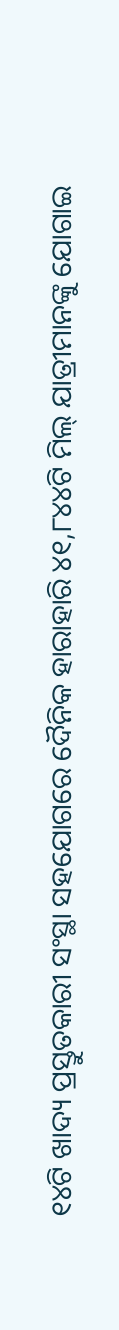୧୪ଟି ଖାଦ୍ୟ ପ୍ରସ୍ତୁତକାରୀ ସଂସ୍ଥା ସହଯୋଗରେ ଦୈନିକ ହାରାହାରି ୪୧,୮୪୪ଟି ମିଲ୍ ଯାତ୍ରୀମାନଙ୍କୁ ଯୋଗାଇ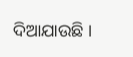ଦିଆଯାଉଛି ।